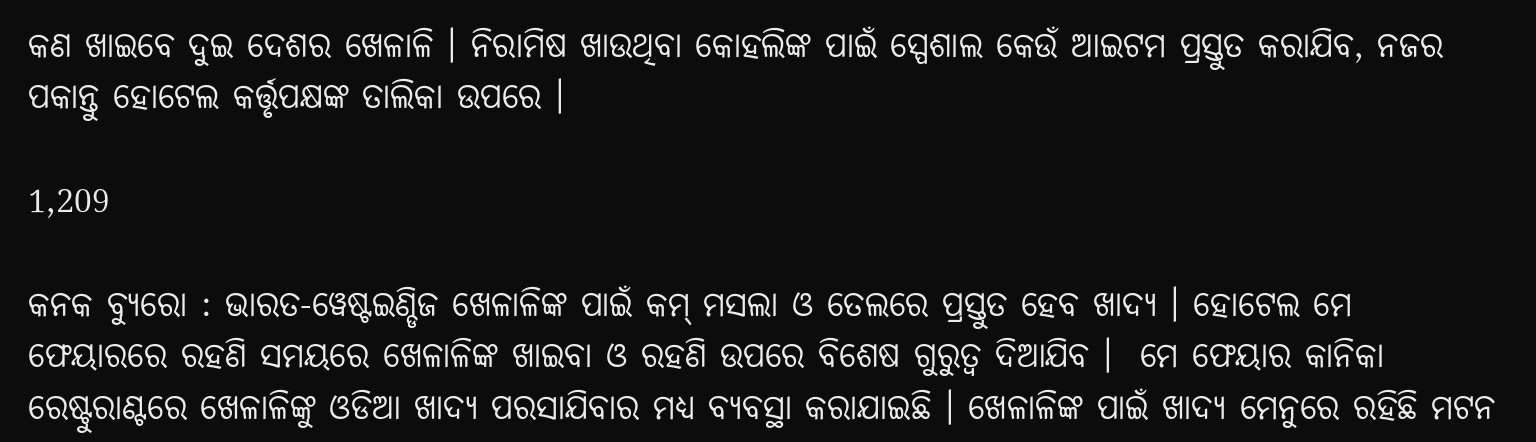କଣ ଖାଇବେ ଦୁଇ ଦେଶର ଖେଳାଳି । ନିରାମିଷ ଖାଉଥିବା କୋହଲିଙ୍କ ପାଇଁ ସ୍ପେଶାଲ କେଉଁ ଆଇଟମ ପ୍ରସ୍ତୁତ କରାଯିବ, ନଜର ପକାନ୍ତୁ ହୋଟେଲ କର୍ତ୍ତୃପକ୍ଷଙ୍କ ତାଲିକା ଉପରେ ।

1,209

କନକ ବ୍ୟୁରୋ : ଭାରତ-ୱେଷ୍ଟଇଣ୍ଡିଜ ଖେଳାଳିଙ୍କ ପାଇଁ କମ୍ ମସଲା ଓ ତେଲରେ ପ୍ରସ୍ତୁତ ହେବ ଖାଦ୍ୟ । ହୋଟେଲ ମେ ଫେୟାରରେ ରହଣି ସମୟରେ ଖେଳାଳିଙ୍କ ଖାଇବା ଓ ରହଣି ଉପରେ ବିଶେଷ ଗୁରୁତ୍ୱ ଦିଆଯିବ ।  ମେ ଫେୟାର କାନିକା ରେଷ୍ଟୁରାଣ୍ଟରେ ଖେଳାଳିଙ୍କୁ ଓଡିଆ ଖାଦ୍ୟ ପରସାଯିବାର ମଧ୍ୟ ବ୍ୟବସ୍ଥା କରାଯାଇଛି । ଖେଳାଳିଙ୍କ ପାଇଁ ଖାଦ୍ୟ ମେନୁରେ ରହିଛି ମଟନ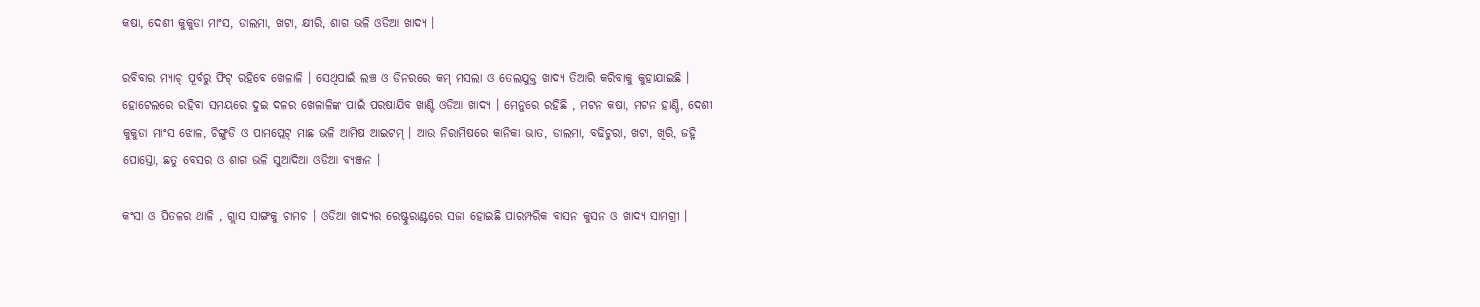କଷା, ଦେଶୀ କୁକୁଡା ମାଂସ, ଡାଲମା, ଖଟା, କ୍ଷୀରି, ଶାଗ ଭଳି ଓଡିଆ ଖାଦ୍ୟ ।

ରବିବାର ମ୍ୟାଚ୍ ପୂର୍ବରୁ ଫିଟ୍ ରହିବେ ଖେଳାଳି । ସେଥିପାଇଁ ଲଞ୍ଚ ଓ ଡିନରରେ କମ୍ ମସଲା ଓ ତେଲଯୁକ୍ତ ଖାଦ୍ୟ ତିଆରି କରିବାକୁ କୁହାଯାଇଛି । ହୋଟେଲରେ ରହିବା ସମୟରେ ଦୁଇ ଦଳର ଖେଳାଳିଙ୍କ ପାଇଁ ପରଷାଯିବ ଖାଣ୍ଟି ଓଡିଆ ଖାଦ୍ୟ । ମେନୁରେ ରହିଛି , ମଟନ କଷା, ମଟନ ହାଣ୍ଡି, ଦେଶୀ କୁକୁଡା ମାଂସ ଝୋଳ, ଚିଙ୍ଗୁଡି ଓ ପାମପ୍ଲେଟ୍ ମାଛ ଭଳି ଆମିଷ ଆଇଟମ୍ । ଆଉ ନିରାମିଷରେ କାନିକା ଭାତ, ଡାଲମା, ବଢିଚୁରା, ଖଟା, ଖିରି, ଜହ୍ନି ପୋସ୍ତୋ, ଛତୁ ବେସର ଓ ଶାଗ ଭଳି ସୁଆଦିଆ ଓଡିଆ ବ୍ୟଞ୍ଜନ ।

କଂସା ଓ ପିତଳର ଥାଳି , ଗ୍ଲାସ ସାଙ୍ଗକୁ ଚାମଚ । ଓଡିଆ ଖାଦ୍ୟର ରେଷ୍ଟୁରାଣ୍ଟରେ ସଜା ହୋଇଛି ପାରମ୍ପରିକ ବାସନ କୁସନ ଓ ଖାଦ୍ୟ ସାମଗ୍ରୀ ।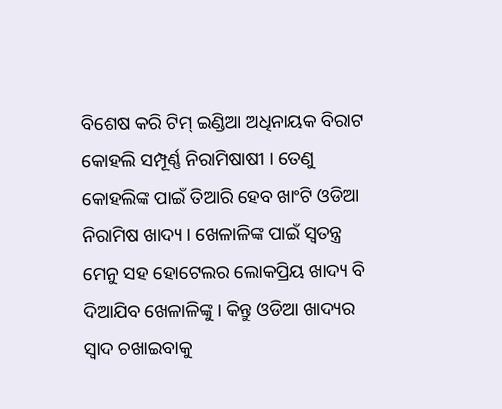ବିଶେଷ କରି ଟିମ୍ ଇଣ୍ଡିଆ ଅଧିନାୟକ ବିରାଟ କୋହଲି ସମ୍ପୂର୍ଣ୍ଣ ନିରାମିଷାଷୀ । ତେଣୁ କୋହଲିଙ୍କ ପାଇଁ ତିଆରି ହେବ ଖାଂଟି ଓଡିଆ ନିରାମିଷ ଖାଦ୍ୟ । ଖେଳାଳିଙ୍କ ପାଇଁ ସ୍ୱତନ୍ତ୍ର ମେନୁ ସହ ହୋଟେଲର ଲୋକପ୍ରିୟ ଖାଦ୍ୟ ବି ଦିଆଯିବ ଖେଳାଳିଙ୍କୁ । କିନ୍ତୁ ଓଡିଆ ଖାଦ୍ୟର ସ୍ୱାଦ ଚଖାଇବାକୁ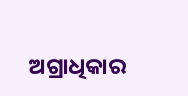ଅଗ୍ରାଧିକାର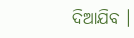ଦିଆଯିବ ।